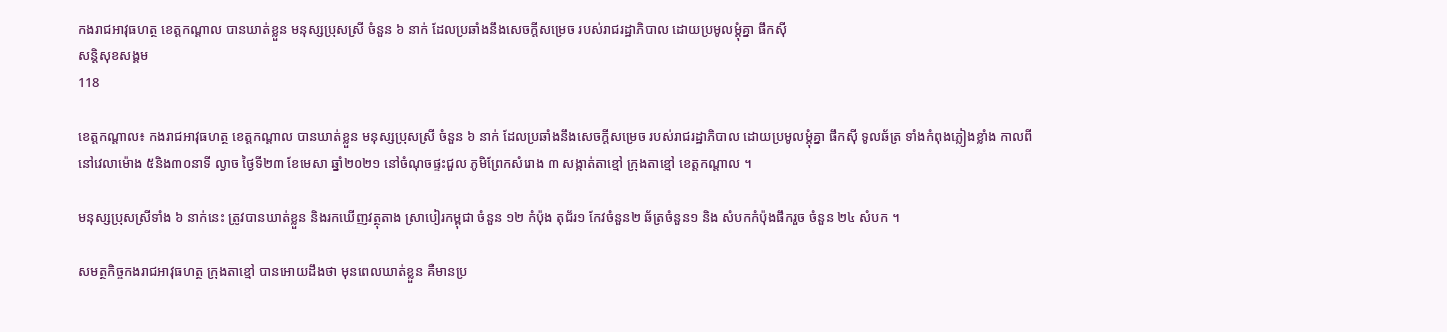កងរាជអាវុធហត្ថ ខេត្តកណ្តាល បានឃាត់ខ្លួន មនុស្សប្រុសស្រី ចំនួន ៦ នាក់ ដែលប្រឆាំងនឹងសេចក្តីសម្រេច របស់រាជរដ្ឋាភិបាល ដោយប្រមូលម្តុំគ្នា ផឹកស៊ី
សន្តិសុខសង្គម
118

ខេត្តកណ្តាល៖ កងរាជអាវុធហត្ថ ខេត្តកណ្តាល បានឃាត់ខ្លួន មនុស្សប្រុសស្រី ចំនួន ៦ នាក់ ដែលប្រឆាំងនឹងសេចក្តីសម្រេច របស់រាជរដ្ឋាភិបាល ដោយប្រមូលម្តុំគ្នា ផឹកស៊ី ទូលឆ័ត្រ ទាំងកំពុងភ្លៀងខ្លាំង កាលពីនៅវេលាម៉ោង ៥និង៣០នាទី ល្ងាច ថ្ងៃទី២៣ ខែមេសា ឆ្នាំ២០២១ នៅចំណុចផ្ទះជួល ភូមិព្រែកសំរោង ៣ សង្កាត់តាខ្មៅ ក្រុងតាខ្មៅ ខេត្តកណ្តាល ។

មនុស្សប្រុសស្រីទាំង ៦ នាក់នេះ ត្រូវបានឃាត់ខ្លួន និងរកឃើញវត្ថុតាង ស្រាបៀរកម្ពុជា ចំនួន ១២ កំប៉ុង តុជ័រ១ កែវចំនួន២ ឆ័ត្រចំនួន១ និង សំបកកំប៉ុងផឹករួច ចំនួន ២៤ សំបក ។

សមត្ថកិច្ចកងរាជអាវុធហត្ថ ក្រុងតាខ្មៅ បានអោយដឹងថា មុនពេលឃាត់ខ្លួន គឺមានប្រ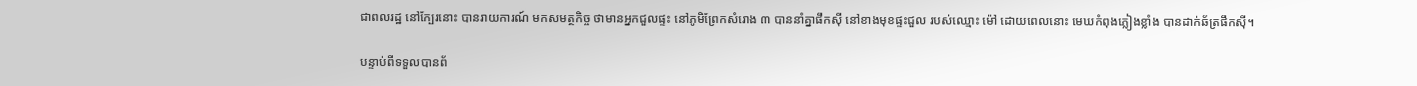ជាពលរដ្ឋ នៅក្បែរនោះ បានរាយការណ៍ មកសមត្ថកិច្ច ថាមានអ្នកជួលផ្ទះ នៅភូមិព្រែកសំរោង ៣ បាននាំគ្នាផឹកស៊ី នៅខាងមុខផ្ទះជួល របស់ឈ្មោះ ម៉ៅ ដោយពេលនោះ មេឃកំពុងភ្លៀងខ្លាំង បានដាក់ឆ័ត្រផឹកស៊ី។

បន្ទាប់ពីទទួលបានព័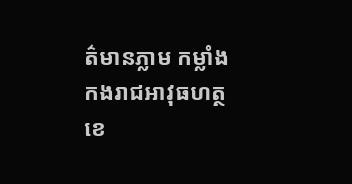ត៌មានភ្លាម កម្លាំងកងរាជអាវុធហត្ថ ខេ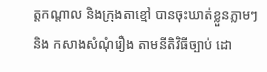ត្តកណ្តាល និងក្រុងតាខ្មៅ បានចុះឃាត់ខ្លួនភ្លាមៗ និង កសាងសំណុំរឿង តាមនីតិវិធីច្បាប់ ដោ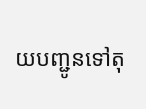យបញ្ជូនទៅតុ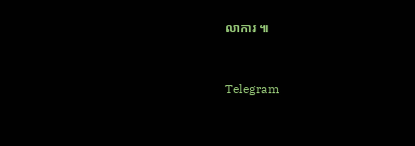លាការ ៕


Telegram